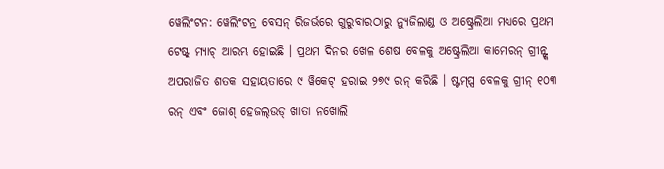ୱେଲିଂଟନ: ୱେଲିଂଟନ୍ର ବେସନ୍ ରିଜର୍ଭରେ ଗୁରୁବାରଠାରୁ ନ୍ୟୁଜିଲାଣ୍ଡ ଓ ଅଷ୍ଟ୍ରେଲିଆ ମଧ୍ୟରେ ପ୍ରଥମ ଟେଷ୍ଟ୍ ମ୍ୟାଚ୍ ଆରମ୍ଭ ହୋଇଛି । ପ୍ରଥମ ଦିନର ଖେଳ ଶେଷ ବେଳକୁ ଅଷ୍ଟ୍ରେଲିଆ କାମେରନ୍ ଗ୍ରୀନ୍ଙ୍କ ଅପରାଜିତ ଶତକ ସହାୟତାରେ ୯ ୱିକେଟ୍ ହରାଇ ୨୭୯ ରନ୍ କରିଛି । ଷ୍ଟମ୍ପ୍ସ ବେଳକୁ ଗ୍ରୀନ୍ ୧୦୩ ରନ୍ ଏବଂ ଜୋଶ୍ ହେଜଲ୍ଉଡ୍ ଖାତା ନଖୋଲି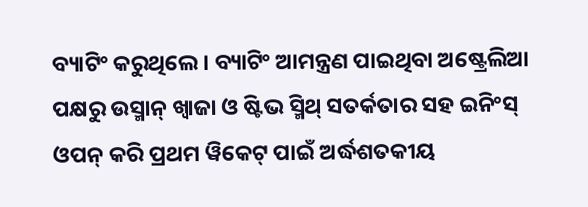ବ୍ୟାଟିଂ କରୁଥିଲେ । ବ୍ୟାଟିଂ ଆମନ୍ତ୍ରଣ ପାଇଥିବା ଅଷ୍ଟ୍ରେଲିଆ ପକ୍ଷରୁ ଉସ୍ମାନ୍ ଖ୍ୱାଜା ଓ ଷ୍ଟିଭ ସ୍ମିଥ୍ ସତର୍କତାର ସହ ଇନିଂସ୍ ଓପନ୍ କରି ପ୍ରଥମ ୱିକେଟ୍ ପାଇଁ ଅର୍ଦ୍ଧଶତକୀୟ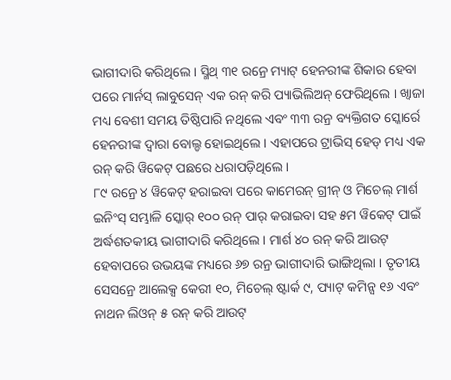ଭାଗୀଦାରି କରିଥିଲେ । ସ୍ମିଥ୍ ୩୧ ରନ୍ରେ ମ୍ୟାଟ୍ ହେନରୀଙ୍କ ଶିକାର ହେବା ପରେ ମାର୍ନସ୍ ଲାବୁସେନ୍ ଏକ ରନ୍ କରି ପ୍ୟାଭିଲିଅନ୍ ଫେରିଥିଲେ । ଖ୍ୱାଜା ମଧ୍ୟ ବେଶୀ ସମୟ ତିଷ୍ଠିପାରି ନଥିଲେ ଏବଂ ୩୩ ରନ୍ର ବ୍ୟକ୍ତିଗତ ସ୍କୋର୍ରେ ହେନରୀଙ୍କ ଦ୍ୱାରା ବୋଲ୍ଡ ହୋଇଥିଲେ । ଏହାପରେ ଟ୍ରାଭିସ୍ ହେଡ୍ ମଧ୍ୟ ଏକ ରନ୍ କରି ୱିକେଟ୍ ପଛରେ ଧରାପଡ଼ିଥିଲେ ।
୮୯ ରନ୍ରେ ୪ ୱିକେଟ୍ ହରାଇବା ପରେ କାମେରନ୍ ଗ୍ରୀନ୍ ଓ ମିଚେଲ୍ ମାର୍ଶ ଇନିଂସ୍ ସମ୍ଭାଳି ସ୍କୋର୍ ୧୦୦ ରନ୍ ପାର୍ କରାଇବା ସହ ୫ମ ୱିକେଟ୍ ପାଇଁ ଅର୍ଦ୍ଧଶତକୀୟ ଭାଗୀଦାରି କରିଥିଲେ । ମାର୍ଶ ୪୦ ରନ୍ କରି ଆଉଟ୍ ହେବାପରେ ଉଭୟଙ୍କ ମଧ୍ୟରେ ୬୭ ରନ୍ର ଭାଗୀଦାରି ଭାଙ୍ଗିଥିଲା । ତୃତୀୟ ସେସନ୍ରେ ଆଲେକ୍ସ କେରୀ ୧୦, ମିଚେଲ୍ ଷ୍ଟାର୍କ ୯, ପ୍ୟାଟ୍ କମିନ୍ସ ୧୬ ଏବଂ ନାଥନ ଲିଓନ୍ ୫ ରନ୍ କରି ଆଉଟ୍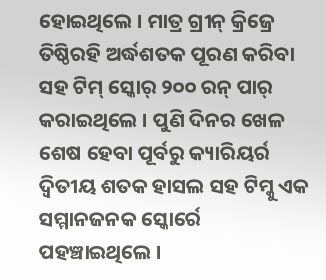ହୋଇଥିଲେ । ମାତ୍ର ଗ୍ରୀନ୍ କ୍ରିଜ୍ରେ ତିଷ୍ଠିରହି ଅର୍ଦ୍ଧଶତକ ପୂରଣ କରିବା ସହ ଟିମ୍ ସ୍କୋର୍ ୨୦୦ ରନ୍ ପାର୍ କରାଇଥିଲେ । ପୁଣି ଦିନର ଖେଳ ଶେଷ ହେବା ପୂର୍ବରୁ କ୍ୟାରିୟର୍ର ଦ୍ୱିତୀୟ ଶତକ ହାସଲ ସହ ଟିମ୍କୁ ଏକ ସମ୍ମାନଜନକ ସ୍କୋର୍ରେ ପହଞ୍ଚାଇଥିଲେ ।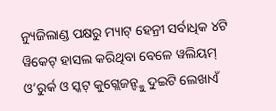ନ୍ୟୁଜିଲାଣ୍ଡ ପକ୍ଷରୁ ମ୍ୟାଟ୍ ହେନ୍ରୀ ସର୍ବାଧିକ ୪ଟି ୱିକେଟ୍ ହାସଲ କରିଥିବା ବେଳେ ୱଲିୟମ୍ ଓ’ରୁର୍କ ଓ ସ୍କଟ୍ କୁଗ୍ଲେଜନ୍ଙ୍କୁ ଦୁଇଟି ଲେଖାଏଁ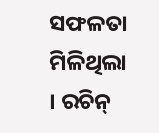ସଫଳତା ମିଳିଥିଲା । ରଚିନ୍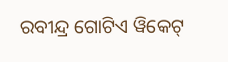ରବୀନ୍ଦ୍ର ଗୋଟିଏ ୱିକେଟ୍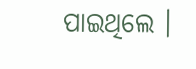ପାଇଥିଲେ ।